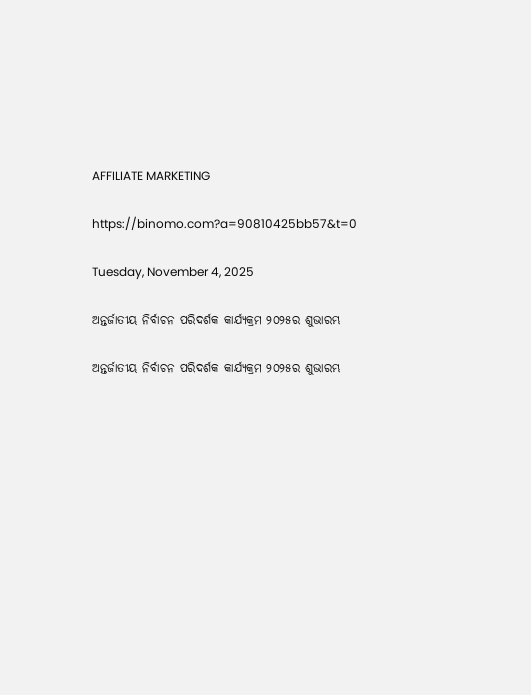AFFILIATE MARKETING

https://binomo.com?a=90810425bb57&t=0

Tuesday, November 4, 2025

ଅନ୍ତର୍ଜାତୀୟ ନିର୍ବାଚନ ପରିଦର୍ଶକ କାର୍ଯ୍ୟକ୍ରମ ୨୦୨୫ର ଶୁଭାରମ୍ଭ

ଅନ୍ତର୍ଜାତୀୟ ନିର୍ବାଚନ ପରିଦର୍ଶକ କାର୍ଯ୍ୟକ୍ରମ ୨୦୨୫ର ଶୁଭାରମ୍ଭ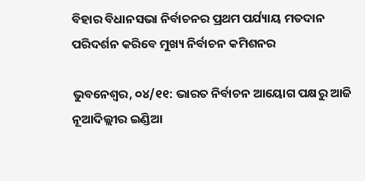ବିହାର ବିଧାନସଭା ନିର୍ବାଚନର ପ୍ରଥମ ପର୍ଯ୍ୟାୟ ମତଦାନ ପରିଦର୍ଶନ କରିବେ ମୁଖ୍ୟ ନିର୍ବାଚନ କମିଶନର

ଭୁବନେଶ୍ୱର, ୦୪/୧୧: ଭାରତ ନିର୍ବାଚନ ଆୟୋଗ ପକ୍ଷରୁ ଆଜି ନୂଆଦିଲ୍ଲୀର ଇଣ୍ଡିଆ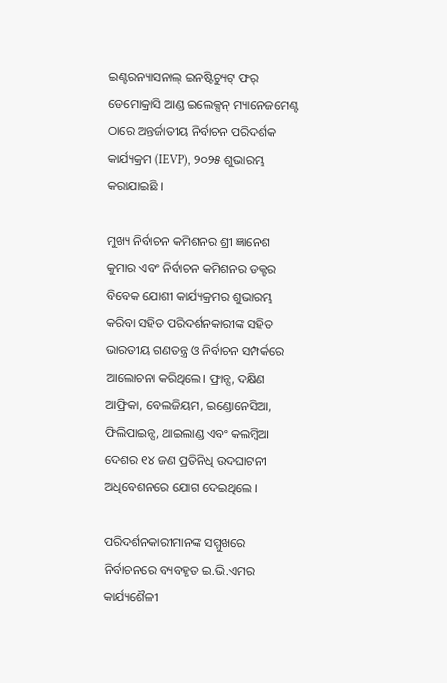ଇଣ୍ଟରନ୍ୟାସନାଲ୍ ଇନଷ୍ଟିଚ୍ୟୁଟ୍ ଫର୍ ଡେମୋକ୍ରାସି ଆଣ୍ଡ ଇଲେକ୍ସନ୍ ମ୍ୟାନେଜମେଣ୍ଟ ଠାରେ ଅନ୍ତର୍ଜାତୀୟ ନିର୍ବାଚନ ପରିଦର୍ଶକ କାର୍ଯ୍ୟକ୍ରମ (IEVP), ୨୦୨୫ ଶୁଭାରମ୍ଭ କରାଯାଇଛି ।

ମୁଖ୍ୟ ନିର୍ବାଚନ କମିଶନର ଶ୍ରୀ ଜ୍ଞାନେଶ କୁମାର ଏବଂ ନିର୍ବାଚନ କମିଶନର ଡକ୍ଟର ବିବେକ ଯୋଶୀ କାର୍ଯ୍ୟକ୍ରମର ଶୁଭାରମ୍ଭ କରିବା ସହିତ ପରିଦର୍ଶନକାରୀଙ୍କ ସହିତ ଭାରତୀୟ ଗଣତନ୍ତ୍ର ଓ ନିର୍ବାଚନ ସମ୍ପର୍କରେ ଆଲୋଚନା କରିଥିଲେ। ଫ୍ରାନ୍ସ, ଦକ୍ଷିଣ ଆଫ୍ରିକା, ବେଲଜିୟମ, ଇଣ୍ଡୋନେସିଆ, ଫିଲିପାଇନ୍ସ, ଥାଇଲାଣ୍ଡ ଏବଂ କଲମ୍ବିଆ ଦେଶର ୧୪ ଜଣ ପ୍ରତିନିଧି ଉଦଘାଟନୀ ଅଧିବେଶନରେ ଯୋଗ ଦେଇଥିଲେ ।

ପରିଦର୍ଶନକାରୀମାନଙ୍କ ସମ୍ମୁଖରେ ନିର୍ବାଚନରେ ବ୍ୟବହୃତ ଇ.ଭି.ଏମର କାର୍ଯ୍ୟଶୈଳୀ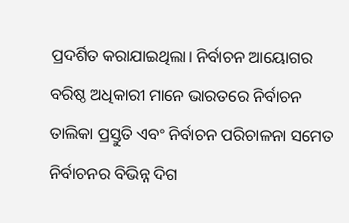ପ୍ରଦର୍ଶିତ କରାଯାଇଥିଲା। ନିର୍ବାଚନ ଆୟୋଗର ବରିଷ୍ଠ ଅଧିକାରୀ ମାନେ ଭାରତରେ ନିର୍ବାଚନ ତାଲିକା ପ୍ରସ୍ତୁତି ଏବଂ ନିର୍ବାଚନ ପରିଚାଳନା ସମେତ ନିର୍ବାଚନର ବିଭିନ୍ନ ଦିଗ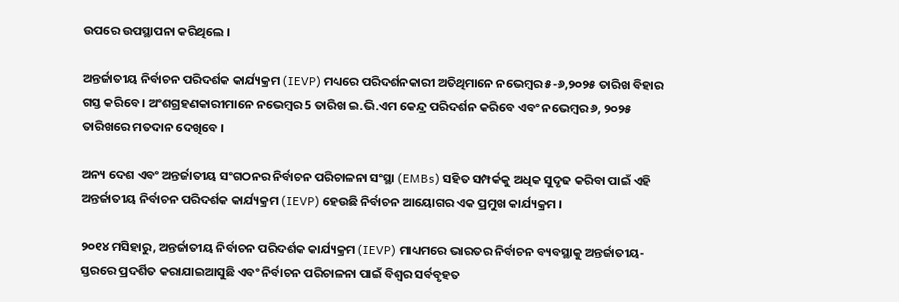ଉପରେ ଉପସ୍ଥାପନା କରିଥିଲେ ।

ଅନ୍ତର୍ଜାତୀୟ ନିର୍ବାଚନ ପରିଦର୍ଶକ କାର୍ଯ୍ୟକ୍ରମ (IEVP) ମଧ୍ୟରେ ପରିଦର୍ଶନକାରୀ ଅତିଥିମାନେ ନଭେମ୍ବର ୫-୬,୨୦୨୫ ତାରିଖ ବିହାର ଗସ୍ତ କରିବେ । ଅଂଶଗ୍ରହଣକାରୀମାନେ ନଭେମ୍ବର 5 ତାରିଖ ଇ.ଭି.ଏମ କେନ୍ଦ୍ର ପରିଦର୍ଶନ କରିବେ ଏବଂ ନଭେମ୍ବର ୬, ୨୦୨୫ ତାରିଖରେ ମତଦାନ ଦେଖିବେ ।

ଅନ୍ୟ ଦେଶ ଏବଂ ଅନ୍ତର୍ଜାତୀୟ ସଂଗଠନର ନିର୍ବାଚନ ପରିଚାଳନା ସଂସ୍ଥା (EMBs) ସହିତ ସମ୍ପର୍କକୁ ଅଧିକ ସୁଦୃଢ କରିବା ପାଇଁ ଏହି ଅନ୍ତର୍ଜାତୀୟ ନିର୍ବାଚନ ପରିଦର୍ଶକ କାର୍ଯ୍ୟକ୍ରମ (IEVP) ହେଉଛି ନିର୍ବାଚନ ଆୟୋଗର ଏକ ପ୍ରମୁଖ କାର୍ଯ୍ୟକ୍ରମ ।

୨୦୧୪ ମସିହାରୁ, ଅନ୍ତର୍ଜାତୀୟ ନିର୍ବାଚନ ପରିଦର୍ଶକ କାର୍ଯ୍ୟକ୍ରମ (IEVP) ମାଧ୍ୟମରେ ଭାରତର ନିର୍ବାଚନ ବ୍ୟବସ୍ଥାକୁ ଅନ୍ତର୍ଜାତୀୟ-ସ୍ତରରେ ପ୍ରଦର୍ଶିତ କରାଯାଇଆସୁଛି ଏବଂ ନିର୍ବାଚନ ପରିଚାଳନା ପାଇଁ ବିଶ୍ୱର ସର୍ବବୃହତ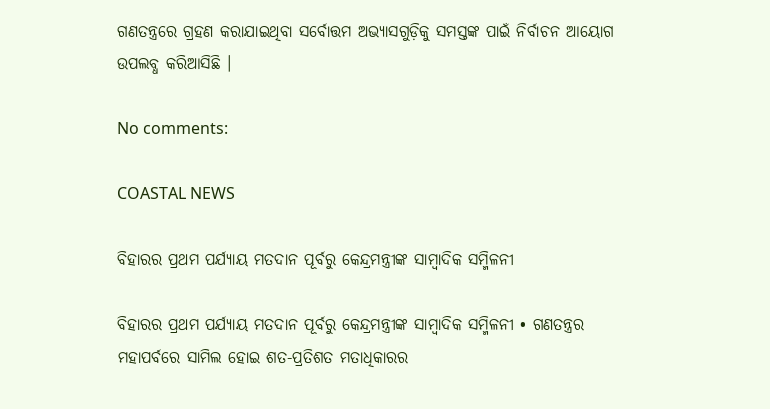ଗଣତନ୍ତ୍ରରେ ଗ୍ରହଣ କରାଯାଇଥିବା ସର୍ବୋତ୍ତମ ଅଭ୍ୟାସଗୁଡ଼ିକୁ ସମସ୍ତଙ୍କ ପାଇଁ ନିର୍ବାଚନ ଆୟୋଗ ଉପଲବ୍ଧ କରିଆସିଛି ।

No comments:

COASTAL NEWS

ବିହାରର ପ୍ରଥମ ପର୍ଯ୍ୟାୟ ମତଦାନ ପୂର୍ବରୁ କେନ୍ଦ୍ରମନ୍ତ୍ରୀଙ୍କ ସାମ୍ବାଦିକ ସମ୍ମିଳନୀ

ବିହାରର ପ୍ରଥମ ପର୍ଯ୍ୟାୟ ମତଦାନ ପୂର୍ବରୁ କେନ୍ଦ୍ରମନ୍ତ୍ରୀଙ୍କ ସାମ୍ବାଦିକ ସମ୍ମିଳନୀ • ଗଣତନ୍ତ୍ରର ମହାପର୍ବରେ ସାମିଲ ହୋଇ ଶତ-ପ୍ରତିଶତ ମତାଧିକାରର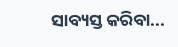ସାବ୍ୟସ୍ତ କରିବା...